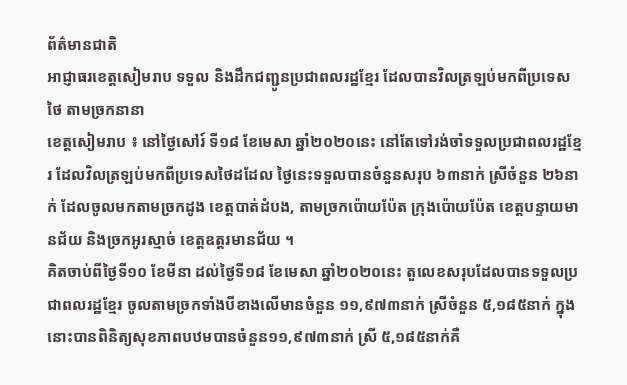ព័ត៌មានជាតិ
អាជ្ញាធរខេត្តសៀមរាប ទទួល និងដឹកជញ្ជូនប្រជាពលរដ្ឋខ្មែរ ដែលបានវិលត្រឡប់មកពីប្រទេសថៃ តាមច្រកនានា
ខេត្តសៀមរាប ៖ នៅថ្ងៃសៅរ៍ ទី១៨ ខែមេសា ឆ្នាំ២០២០នេះ នៅតែទៅរង់ចាំទទួលប្រជាពលរដ្ឋខ្មែរ ដែលវិលត្រឡប់មកពីប្រទេសថៃដដែល ថ្ងៃនេះទទួលបានចំនួនសរុប ៦៣នាក់ ស្រីចំនួន ២៦នាក់ ដែលចូលមកតាមច្រកដូង ខេត្តបាត់ដំបង, តាមច្រកប៉ោយប៉ែត ក្រុងប៉ោយប៉ែត ខេត្តបន្ទាយមានជ័យ និងច្រកអូរស្មាច់ ខេត្តឧត្ដរមានជ័យ ។
គិតចាប់ពីថ្ងៃទី១០ ខែមីនា ដល់ថ្ងៃទី១៨ ខែមេសា ឆ្នាំ២០២០នេះ តួលេខសរុបដែលបានទទួលប្រជាពលរដ្ឋខ្មែរ ចូលតាមច្រកទាំងបីខាងលើមានចំនួន ១១,៩៧៣នាក់ ស្រីចំនួន ៥,១៨៥នាក់ ក្នុងនោះបានពិនិត្យសុខភាពបឋមបានចំនួន១១,៩៧៣នាក់ ស្រី ៥,១៨៥នាក់គឺ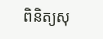ពិនិត្យសុ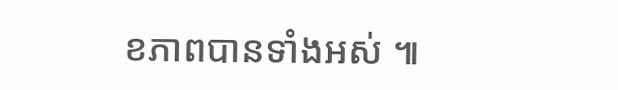ខភាពបានទាំងអស់ ៕